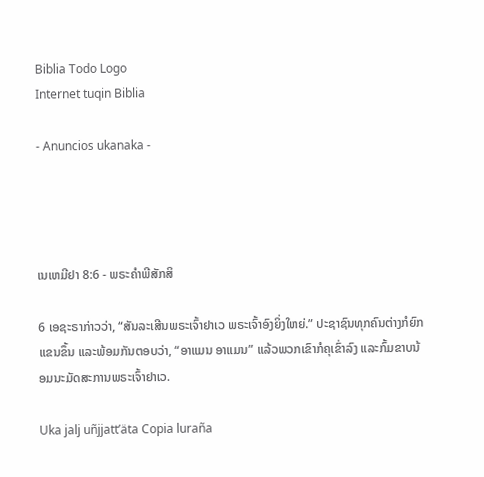Biblia Todo Logo
Internet tuqin Biblia

- Anuncios ukanaka -




ເນເຫມີຢາ 8:6 - ພຣະຄຳພີສັກສິ

6 ເອຊະຣາກ່າວວ່າ, “ສັນລະເສີນພຣະເຈົ້າຢາເວ ພຣະເຈົ້າອົງຍິ່ງໃຫຍ່.” ປະຊາຊົນທຸກຄົນຕ່າງກໍຍົກແຂນຂຶ້ນ ແລະພ້ອມກັນຕອບວ່າ, “ອາແມນ ອາແມນ” ແລ້ວພວກເຂົາກໍຄຸເຂົ່າລົງ ແລະກົ້ມຂາບນ້ອມນະມັດສະການພຣະເຈົ້າຢາເວ.

Uka jalj uñjjattʼäta Copia luraña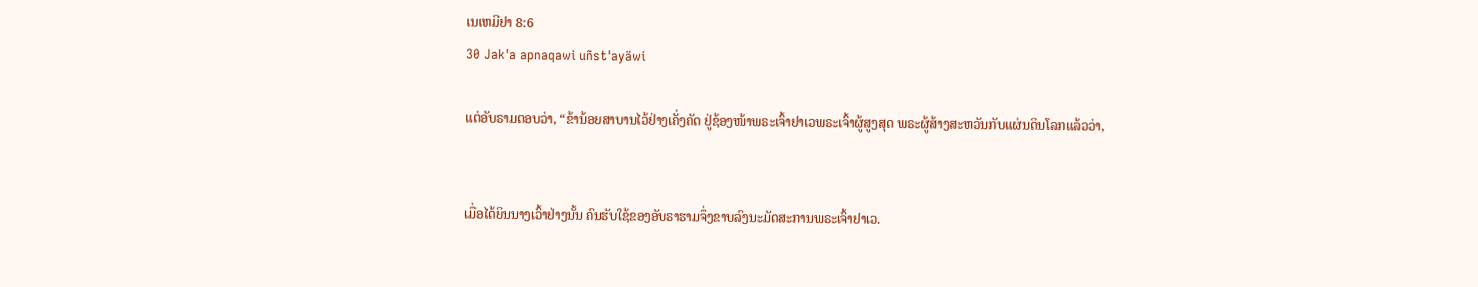ເນເຫມີຢາ 8:6
30 Jak'a apnaqawi uñst'ayäwi

ແຕ່ອັບຣາມຕອບວ່າ, “ຂ້ານ້ອຍສາບານໄວ້ຢ່າງເຄັ່ງຄັດ ຢູ່ຊ້ອງໜ້າພຣະເຈົ້າຢາເວພຣະເຈົ້າຜູ້ສູງສຸດ ພຣະຜູ້ສ້າງສະຫວັນກັບແຜ່ນດິນໂລກແລ້ວວ່າ,


ເມື່ອໄດ້ຍິນນາງເວົ້າຢ່າງນັ້ນ ຄົນຮັບໃຊ້ຂອງອັບຣາຮາມຈຶ່ງຂາບລົງນະມັດສະການພຣະເຈົ້າຢາເວ.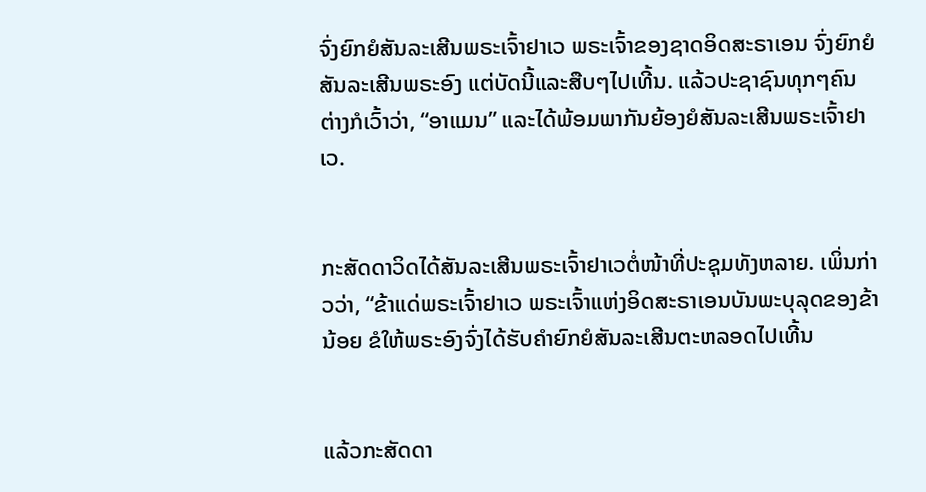ຈົ່ງຍົກຍໍສັນລະເສີນພຣະເຈົ້າຢາເວ ພຣະເຈົ້າຂອງຊາດອິດສະຣາເອນ ຈົ່ງຍົກຍໍສັນລະເສີນພຣະອົງ ແຕ່ບັດນີ້ແລະສືບໆໄປເທີ້ນ. ແລ້ວປະຊາຊົນທຸກໆຄົນຕ່າງກໍເວົ້າວ່າ, “ອາແມນ” ແລະໄດ້ພ້ອມພາກັນຍ້ອງຍໍສັນລະເສີນພຣະເຈົ້າຢາເວ.


ກະສັດດາວິດໄດ້ສັນລະເສີນພຣະເຈົ້າຢາເວຕໍ່ໜ້າທີ່ປະຊຸມທັງຫລາຍ. ເພິ່ນກ່າວວ່າ, “ຂ້າແດ່ພຣະເຈົ້າຢາເວ ພຣະເຈົ້າແຫ່ງອິດສະຣາເອນບັນພະບຸລຸດຂອງຂ້ານ້ອຍ ຂໍໃຫ້ພຣະອົງຈົ່ງໄດ້ຮັບຄຳຍົກຍໍສັນລະເສີນຕະຫລອດໄປເທີ້ນ


ແລ້ວກະສັດດາ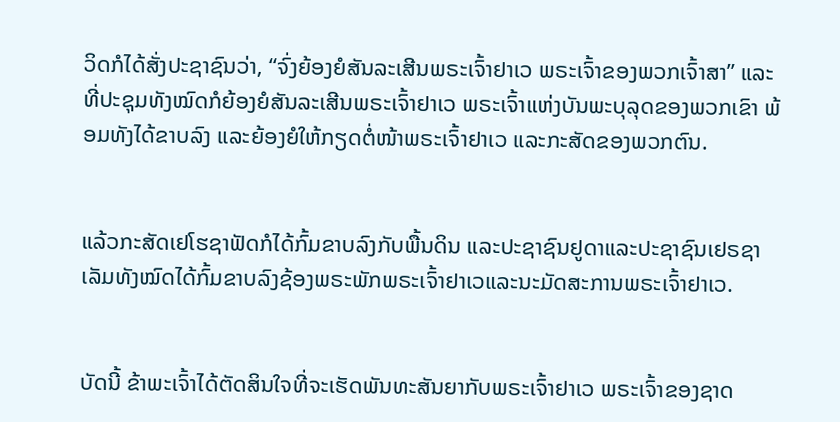ວິດກໍໄດ້ສັ່ງປະຊາຊົນວ່າ, “ຈົ່ງຍ້ອງຍໍສັນລະເສີນພຣະເຈົ້າຢາເວ ພຣະເຈົ້າຂອງພວກເຈົ້າສາ” ແລະທີ່ປະຊຸມທັງໝົດກໍຍ້ອງຍໍສັນລະເສີນພຣະເຈົ້າຢາເວ ພຣະເຈົ້າແຫ່ງບັນພະບຸລຸດຂອງພວກເຂົາ ພ້ອມທັງໄດ້ຂາບລົງ ແລະຍ້ອງຍໍໃຫ້ກຽດຕໍ່ໜ້າພຣະເຈົ້າຢາເວ ແລະກະສັດຂອງພວກຕົນ.


ແລ້ວກະສັດເຢໂຮຊາຟັດກໍໄດ້ກົ້ມຂາບລົງກັບພື້ນດິນ ແລະປະຊາຊົນຢູດາແລະປະຊາຊົນເຢຣຊາເລັມທັງໝົດໄດ້ກົ້ມຂາບລົງຊ້ອງພຣະພັກພຣະເຈົ້າຢາເວແລະນະມັດສະການພຣະເຈົ້າຢາເວ.


ບັດນີ້ ຂ້າພະເຈົ້າໄດ້ຕັດສິນໃຈທີ່ຈະເຮັດພັນທະສັນຍາກັບພຣະເຈົ້າຢາເວ ພຣະເຈົ້າຂອງຊາດ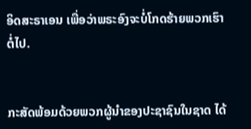ອິດສະຣາເອນ ເພື່ອວ່າພຣະອົງຈະບໍ່ໂກດຮ້າຍພວກເຮົາຕໍ່ໄປ.


ກະສັດພ້ອມດ້ວຍພວກຜູ້ນຳຂອງປະຊາຊົນໃນຊາດ ໄດ້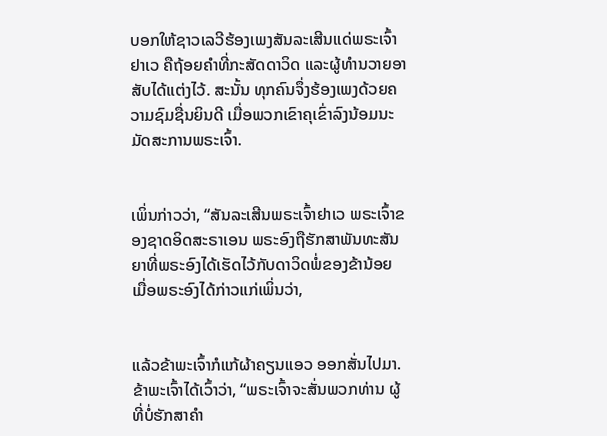ບອກໃຫ້ຊາວເລວີຮ້ອງເພງສັນລະເສີນແດ່ພຣະເຈົ້າຢາເວ ຄືຖ້ອຍຄຳທີ່ກະສັດດາວິດ ແລະຜູ້ທຳນວາຍອາສັບໄດ້ແຕ່ງໄວ້. ສະນັ້ນ ທຸກຄົນຈຶ່ງຮ້ອງເພງດ້ວຍຄວາມຊົມຊື່ນຍິນດີ ເມື່ອພວກເຂົາຄຸເຂົ່າລົງນ້ອມນະມັດສະການພຣະເຈົ້າ.


ເພິ່ນກ່າວວ່າ, “ສັນລະເສີນພຣະເຈົ້າຢາເວ ພຣະເຈົ້າຂອງຊາດອິດສະຣາເອນ ພຣະອົງຖືຮັກສາພັນທະສັນຍາທີ່ພຣະອົງໄດ້ເຮັດໄວ້ກັບດາວິດພໍ່ຂອງຂ້ານ້ອຍ ເມື່ອພຣະອົງໄດ້ກ່າວແກ່ເພິ່ນວ່າ,


ແລ້ວຂ້າພະເຈົ້າກໍແກ້ຜ້າຄຽນແອວ ອອກສັ່ນໄປມາ. ຂ້າພະເຈົ້າໄດ້ເວົ້າວ່າ, “ພຣະເຈົ້າຈະສັ່ນພວກທ່ານ ຜູ້ທີ່ບໍ່ຮັກສາຄຳ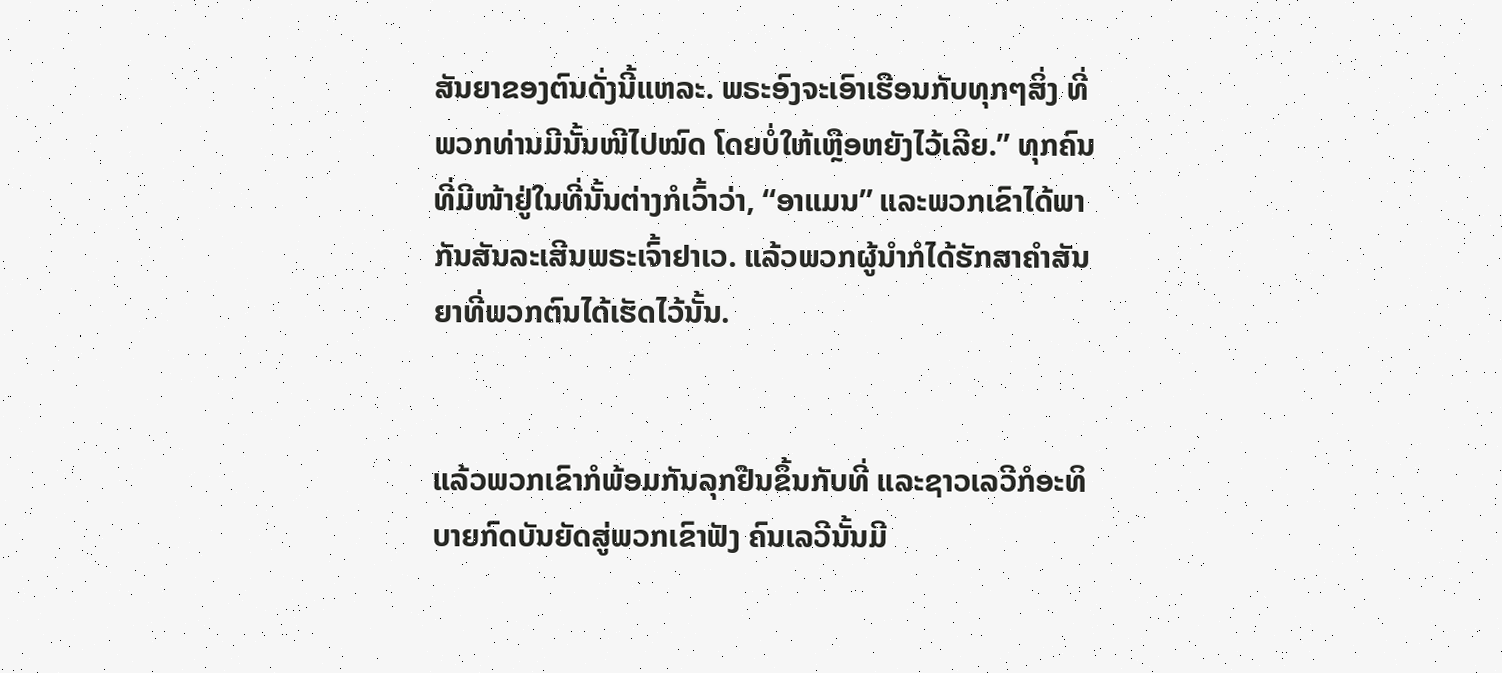ສັນຍາຂອງຕົນດັ່ງນີ້ແຫລະ. ພຣະອົງຈະເອົາເຮືອນກັບທຸກໆສິ່ງ ທີ່ພວກທ່ານມີນັ້ນໜີໄປໝົດ ໂດຍບໍ່ໃຫ້ເຫຼືອຫຍັງໄວ້ເລີຍ.” ທຸກຄົນທີ່ມີໜ້າຢູ່ໃນທີ່ນັ້ນຕ່າງກໍເວົ້າວ່າ, “ອາແມນ” ແລະພວກເຂົາໄດ້ພາກັນສັນລະເສີນພຣະເຈົ້າຢາເວ. ແລ້ວພວກຜູ້ນຳກໍໄດ້ຮັກສາຄຳສັນຍາທີ່ພວກຕົນໄດ້ເຮັດໄວ້ນັ້ນ.


ແລ້ວພວກເຂົາກໍພ້ອມກັນລຸກຢືນຂຶ້ນກັບທີ່ ແລະຊາວເລວີກໍອະທິບາຍກົດບັນຍັດສູ່ພວກເຂົາຟັງ ຄົນເລວີນັ້ນມີ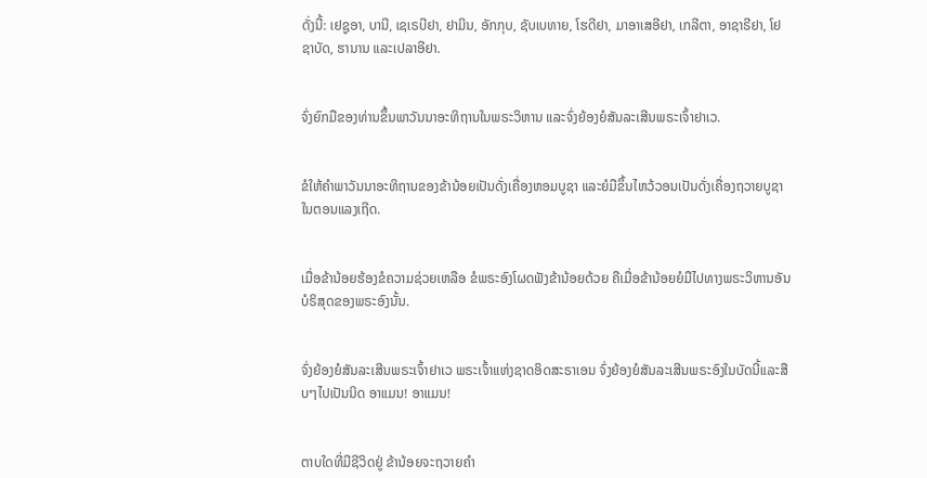ດັ່ງນີ້: ເຢຊູອາ, ບານີ, ເຊເຣບີຢາ, ຢາມິນ, ອັກກຸບ, ຊັບເບທາຍ, ໂຮດີຢາ, ມາອາເສອີຢາ, ເກລີຕາ, ອາຊາຣີຢາ, ໂຢຊາບັດ, ຮານານ ແລະເປລາອີຢາ.


ຈົ່ງຍົກມືຂອງທ່ານຂຶ້ນພາວັນນາອະທິຖານໃນພຣະວິຫານ ແລະຈົ່ງຍ້ອງຍໍສັນລະເສີນພຣະເຈົ້າຢາເວ.


ຂໍໃຫ້ຄຳພາວັນນາອະທິຖານຂອງຂ້ານ້ອຍເປັນດັ່ງເຄື່ອງຫອມບູຊາ ແລະຍໍມືຂຶ້ນໄຫວ້ວອນເປັນດັ່ງເຄື່ອງຖວາຍບູຊາໃນຕອນແລງເຖີດ.


ເມື່ອຂ້ານ້ອຍຮ້ອງຂໍຄວາມຊ່ວຍເຫລືອ ຂໍພຣະອົງໂຜດຟັງຂ້ານ້ອຍດ້ວຍ ຄືເມື່ອຂ້ານ້ອຍຍໍມືໄປທາງພຣະວິຫານອັນບໍຣິສຸດຂອງພຣະອົງນັ້ນ.


ຈົ່ງຍ້ອງຍໍສັນລະເສີນພຣະເຈົ້າຢາເວ ພຣະເຈົ້າແຫ່ງຊາດອິດສະຣາເອນ ຈົ່ງຍ້ອງຍໍສັນລະເສີນພຣະອົງໃນບັດນີ້ແລະສືບໆໄປເປັນນິດ ອາແມນ! ອາແມນ!


ຕາບໃດທີ່ມີຊີວິດຢູ່ ຂ້ານ້ອຍຈະຖວາຍຄຳ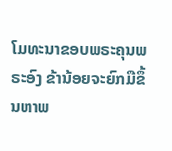ໂມທະນາຂອບພຣະຄຸນພຣະອົງ ຂ້ານ້ອຍຈະຍົກມືຂຶ້ນຫາພ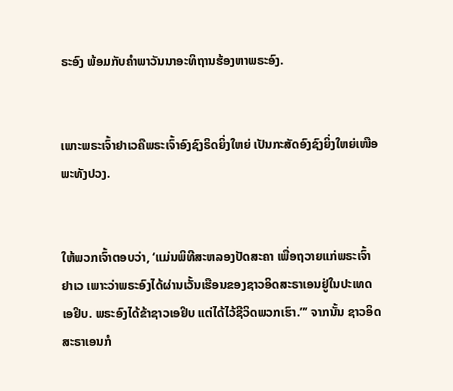ຣະອົງ ພ້ອມກັບຄຳພາວັນນາອະທິຖານຮ້ອງຫາພຣະອົງ.


ເພາະພຣະເຈົ້າຢາເວຄືພຣະເຈົ້າອົງຊົງຣິດຍິ່ງໃຫຍ່ ເປັນກະສັດອົງຊົງຍິ່ງໃຫຍ່ເໜືອພະທັງປວງ.


ໃຫ້ພວກເຈົ້າຕອບວ່າ, ‘ແມ່ນພິທີສະຫລອງປັດສະຄາ ເພື່ອຖວາຍແກ່ພຣະເຈົ້າຢາເວ ເພາະວ່າພຣະອົງໄດ້ຜ່ານເວັ້ນເຮືອນຂອງຊາວອິດສະຣາເອນຢູ່ໃນປະເທດເອຢິບ. ພຣະອົງໄດ້ຂ້າຊາວເອຢິບ ແຕ່ໄດ້ໄວ້ຊີວິດພວກເຮົາ.”’ ຈາກນັ້ນ ຊາວອິດສະຣາເອນກໍ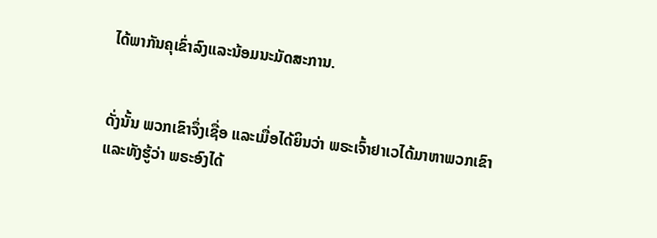ໄດ້ພາກັນຄຸເຂົ່າລົງແລະນ້ອມນະມັດສະການ.


ດັ່ງນັ້ນ ພວກເຂົາຈຶ່ງເຊື່ອ ແລະເມື່ອໄດ້ຍິນວ່າ ພຣະເຈົ້າຢາເວໄດ້ມາຫາພວກເຂົາ ແລະທັງຮູ້ວ່າ ພຣະອົງໄດ້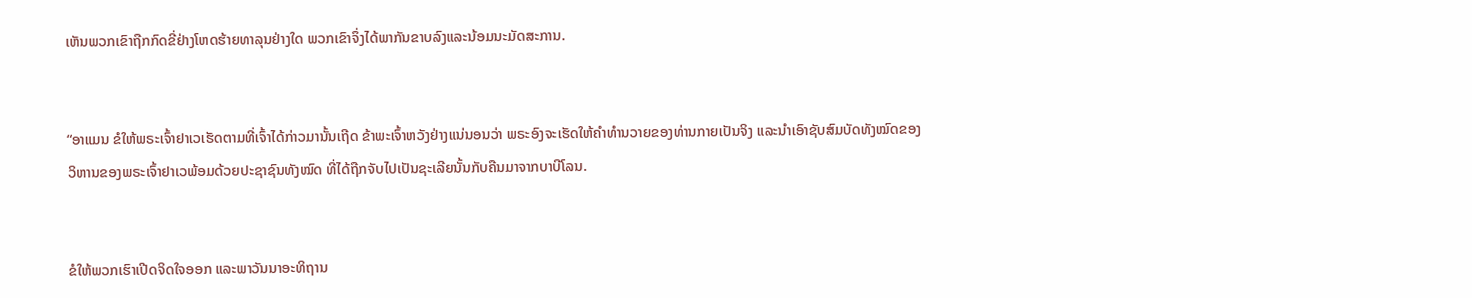ເຫັນພວກເຂົາຖືກກົດຂີ່ຢ່າງໂຫດຮ້າຍທາລຸນຢ່າງໃດ ພວກເຂົາຈຶ່ງໄດ້ພາກັນຂາບລົງແລະນ້ອມນະມັດສະການ.


“ອາແມນ ຂໍໃຫ້ພຣະເຈົ້າຢາເວເຮັດຕາມທີ່ເຈົ້າໄດ້ກ່າວມານັ້ນເຖີດ ຂ້າພະເຈົ້າຫວັງຢ່າງແນ່ນອນວ່າ ພຣະອົງຈະເຮັດໃຫ້ຄຳທຳນວາຍຂອງທ່ານກາຍເປັນຈິງ ແລະນຳເອົາຊັບສົມບັດທັງໝົດຂອງວິຫານຂອງພຣະເຈົ້າຢາເວພ້ອມດ້ວຍປະຊາຊົນທັງໝົດ ທີ່ໄດ້ຖືກຈັບໄປເປັນຊະເລີຍນັ້ນກັບຄືນມາຈາກບາບີໂລນ.


ຂໍໃຫ້ພວກເຮົາເປີດຈິດໃຈອອກ ແລະພາວັນນາອະທິຖານ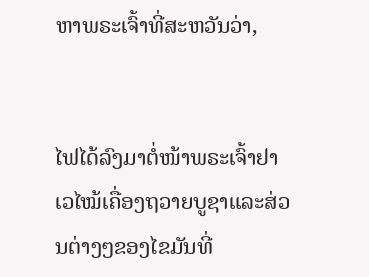ຫາພຣະເຈົ້າທີ່ສະຫວັນວ່າ,


ໄຟໄດ້ລົງມາຕໍ່ໜ້າພຣະເຈົ້າຢາເວໄໝ້ເຄື່ອງຖວາຍບູຊາແລະສ່ວນຕ່າງໆຂອງໄຂມັນທີ່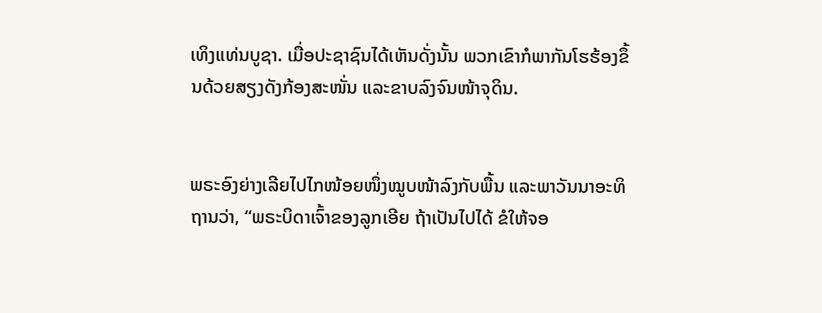ເທິງແທ່ນບູຊາ. ເມື່ອປະຊາຊົນໄດ້ເຫັນດັ່ງນັ້ນ ພວກເຂົາກໍພາກັນໂຮຮ້ອງຂຶ້ນດ້ວຍສຽງດັງກ້ອງສະໜັ່ນ ແລະຂາບລົງຈົນໜ້າຈຸດິນ.


ພຣະອົງຍ່າງເລີຍໄປໄກໜ້ອຍໜຶ່ງໝູບໜ້າລົງກັບພື້ນ ແລະພາວັນນາອະທິຖານວ່າ, “ພຣະບິດາເຈົ້າຂອງລູກເອີຍ ຖ້າເປັນໄປໄດ້ ຂໍໃຫ້ຈອ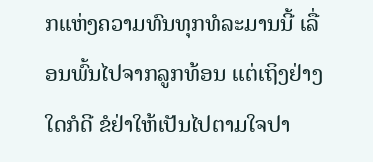ກແຫ່ງຄວາມທົນທຸກທໍລະມານນີ້ ເລື່ອນພົ້ນໄປຈາກລູກທ້ອນ ແຕ່ເຖິງຢ່າງໃດກໍດີ ຂໍຢ່າໃຫ້ເປັນໄປຕາມໃຈປາ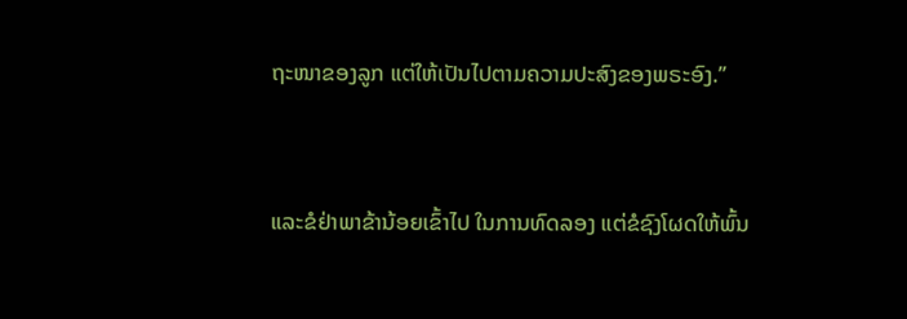ຖະໜາຂອງລູກ ແຕ່ໃຫ້ເປັນໄປຕາມຄວາມປະສົງຂອງພຣະອົງ.”


ແລະຂໍຢ່າພາຂ້ານ້ອຍເຂົ້າໄປ ໃນການທົດລອງ ແຕ່ຂໍຊົງໂຜດໃຫ້ພົ້ນ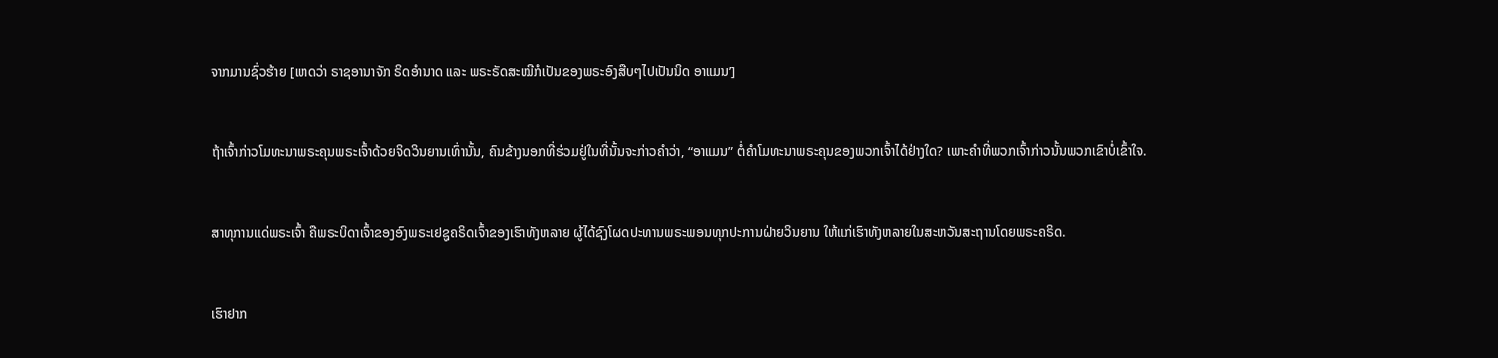ຈາກມານຊົ່ວຮ້າຍ [ເຫດວ່າ ຣາຊອານາຈັກ ຣິດອຳນາດ ແລະ ພຣະຣັດສະໝີກໍເປັນຂອງພຣະອົງສືບໆໄປເປັນນິດ ອາແມນ’]


ຖ້າເຈົ້າກ່າວໂມທະນາພຣະຄຸນພຣະເຈົ້າດ້ວຍຈິດວິນຍານເທົ່ານັ້ນ, ຄົນຂ້າງນອກທີ່ຮ່ວມຢູ່ໃນທີ່ນັ້ນຈະກ່າວຄຳວ່າ, “ອາແມນ” ຕໍ່ຄຳໂມທະນາພຣະຄຸນຂອງພວກເຈົ້າໄດ້ຢ່າງໃດ? ເພາະຄຳທີ່ພວກເຈົ້າກ່າວນັ້ນພວກເຂົາບໍ່ເຂົ້າໃຈ.


ສາທຸການແດ່ພຣະເຈົ້າ ຄືພຣະບິດາເຈົ້າຂອງອົງພຣະເຢຊູຄຣິດເຈົ້າຂອງເຮົາທັງຫລາຍ ຜູ້ໄດ້ຊົງໂຜດປະທານພຣະພອນທຸກປະການຝ່າຍວິນຍານ ໃຫ້ແກ່ເຮົາທັງຫລາຍໃນສະຫວັນສະຖານໂດຍພຣະຄຣິດ.


ເຮົາຢາກ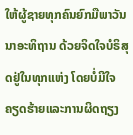ໃຫ້ຜູ້ຊາຍທຸກຄົນຍົກມືພາວັນນາອະທິຖານ ດ້ວຍຈິດໃຈບໍຣິສຸດຢູ່ໃນທຸກແຫ່ງ ໂດຍບໍ່ມີໃຈຄຽດຮ້າຍແລະການຜິດຖຽງ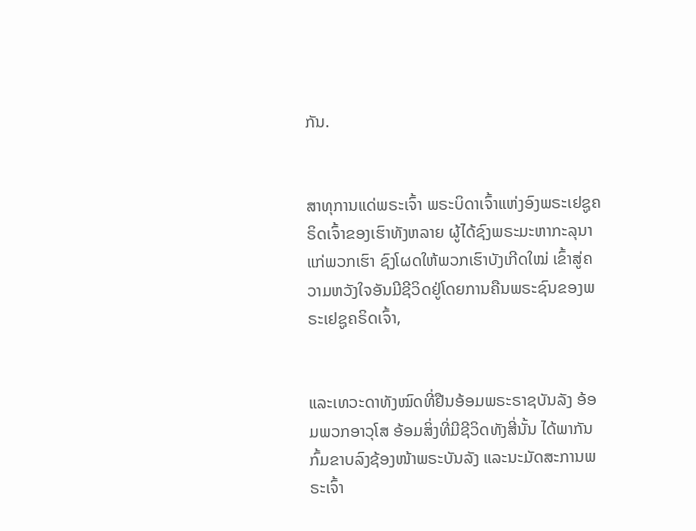ກັນ.


ສາທຸການແດ່ພຣະເຈົ້າ ພຣະບິດາເຈົ້າແຫ່ງອົງພຣະເຢຊູຄຣິດເຈົ້າຂອງເຮົາທັງຫລາຍ ຜູ້ໄດ້ຊົງພຣະມະຫາກະລຸນາແກ່ພວກເຮົາ ຊົງໂຜດໃຫ້ພວກເຮົາບັງເກີດໃໝ່ ເຂົ້າສູ່ຄວາມຫວັງໃຈອັນມີຊີວິດຢູ່ໂດຍການຄືນພຣະຊົນຂອງພຣະເຢຊູຄຣິດເຈົ້າ,


ແລະເທວະດາທັງໝົດທີ່ຢືນອ້ອມພຣະຣາຊບັນລັງ ອ້ອມພວກອາວຸໂສ ອ້ອມສິ່ງທີ່ມີຊີວິດທັງສີ່ນັ້ນ ໄດ້ພາກັນກົ້ມຂາບລົງຊ້ອງໜ້າພຣະບັນລັງ ແລະນະມັດສະການພຣະເຈົ້າ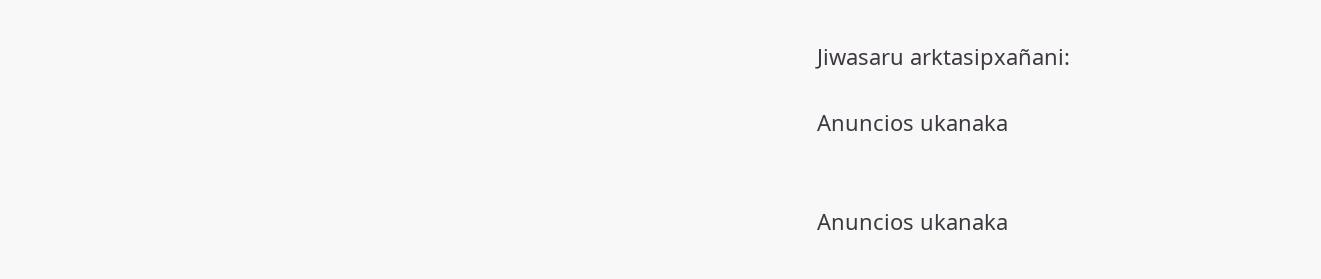Jiwasaru arktasipxañani:

Anuncios ukanaka


Anuncios ukanaka